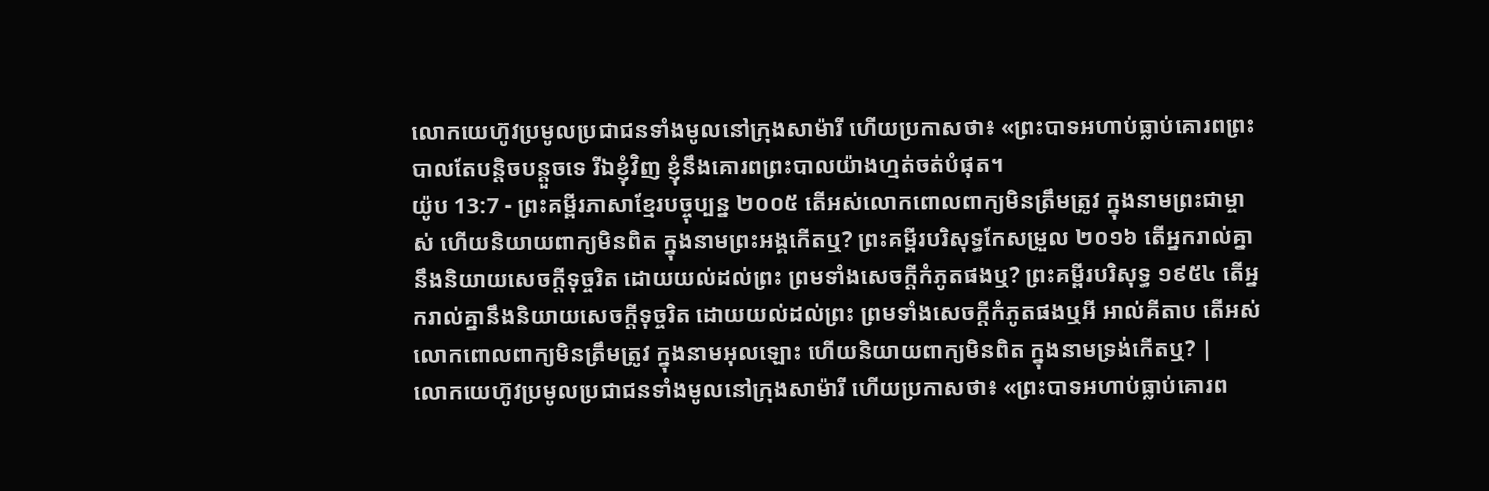លោកយេហ៊ូវប្រមូលប្រជាជនទាំងមូលនៅក្រុងសាម៉ារី ហើយប្រកាសថា៖ «ព្រះបាទអហាប់ធ្លាប់គោរពព្រះបាលតែបន្តិចបន្តួចទេ រីឯខ្ញុំវិញ ខ្ញុំនឹងគោរពព្រះបាលយ៉ាងហ្មត់ចត់បំផុត។
យ៉ូប 13:7 - ព្រះគម្ពីរភាសាខ្មែរបច្ចុប្បន្ន ២០០៥ តើអស់លោកពោលពាក្យមិនត្រឹមត្រូវ ក្នុងនាមព្រះជាម្ចាស់ ហើយនិយាយពាក្យមិនពិត ក្នុងនាមព្រះអង្គកើតឬ? ព្រះគម្ពីរបរិសុទ្ធកែសម្រួល ២០១៦ តើអ្នករាល់គ្នានឹងនិយាយសេចក្ដីទុច្ចរិត ដោយយល់ដល់ព្រះ ព្រមទាំងសេចក្ដីកំភូតផងឬ? ព្រះគម្ពីរបរិសុទ្ធ ១៩៥៤ តើអ្នករាល់គ្នានឹងនិយាយសេចក្ដីទុច្ចរិត ដោយយល់ដល់ព្រះ ព្រមទាំងសេចក្ដីកំភូតផងឬអី អាល់គីតាប តើអស់លោកពោលពាក្យមិនត្រឹមត្រូវ ក្នុងនាមអុលឡោះ ហើយនិយាយពាក្យមិនពិត ក្នុងនាមទ្រង់កើតឬ? |
លោកយេហ៊ូវប្រមូលប្រជាជនទាំងមូលនៅក្រុងសាម៉ារី ហើយប្រកាសថា៖ «ព្រះបាទអហាប់ធ្លាប់គោរព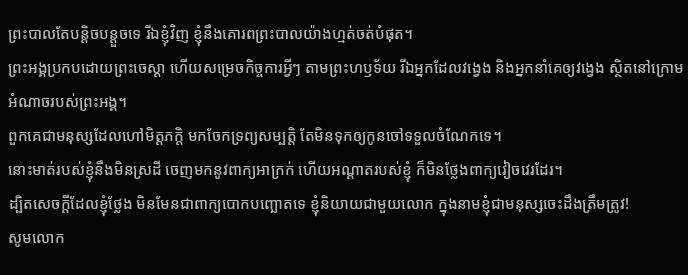ព្រះបាលតែបន្តិចបន្តួចទេ រីឯខ្ញុំវិញ ខ្ញុំនឹងគោរពព្រះបាលយ៉ាងហ្មត់ចត់បំផុត។
ព្រះអង្គប្រកបដោយព្រះចេស្ដា ហើយសម្រេចកិច្ចការអ្វីៗ តាមព្រះហឫទ័យ រីឯអ្នកដែលវង្វេង និងអ្នកនាំគេឲ្យវង្វេង ស្ថិតនៅក្រោមអំណាចរបស់ព្រះអង្គ។
ពួកគេជាមនុស្សដែលហៅមិត្តភក្ដិ មកចែកទ្រព្យសម្បត្តិ តែមិនទុកឲ្យកូនចៅទទួលចំណែកទេ។
នោះមាត់របស់ខ្ញុំនឹងមិនស្រដី ចេញមកនូវពាក្យអាក្រក់ ហើយអណ្ដាតរបស់ខ្ញុំ ក៏មិនថ្លែងពាក្យវៀចវេរដែរ។
ដ្បិតសេចក្ដីដែលខ្ញុំថ្លែង មិនមែនជាពាក្យបោកបញ្ឆោតទេ ខ្ញុំនិយាយជាមួយលោក ក្នុងនាមខ្ញុំជាមនុស្សចេះដឹងត្រឹមត្រូវ!
សូមលោក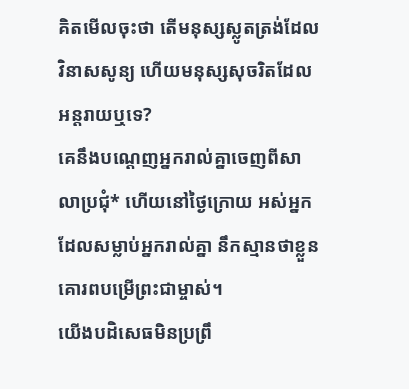គិតមើលចុះថា តើមនុស្សស្លូតត្រង់ដែលវិនាសសូន្យ ហើយមនុស្សសុចរិតដែលអន្តរាយឬទេ?
គេនឹងបណ្ដេញអ្នករាល់គ្នាចេញពីសាលាប្រជុំ* ហើយនៅថ្ងៃក្រោយ អស់អ្នកដែលសម្លាប់អ្នករាល់គ្នា នឹកស្មានថាខ្លួនគោរពបម្រើព្រះជាម្ចាស់។
យើងបដិសេធមិនប្រព្រឹ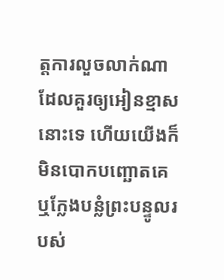ត្តការលួចលាក់ណាដែលគួរឲ្យអៀនខ្មាសនោះទេ ហើយយើងក៏មិនបោកបញ្ឆោតគេ ឬក្លែងបន្លំព្រះបន្ទូលរបស់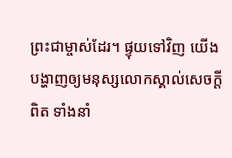ព្រះជាម្ចាស់ដែរ។ ផ្ទុយទៅវិញ យើងបង្ហាញឲ្យមនុស្សលោកស្គាល់សេចក្ដីពិត ទាំងនាំ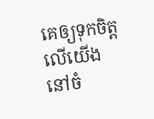គេឲ្យទុកចិត្តលើយើង នៅចំ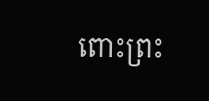ពោះព្រះ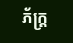ភ័ក្ត្រ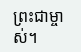ព្រះជាម្ចាស់។